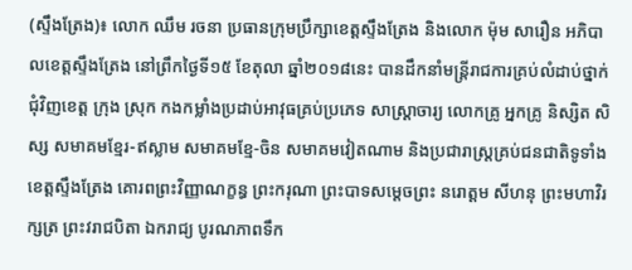(ស្ទឹងត្រែង)៖ លោក ឈឹម រចនា ប្រធានក្រុមប្រឹក្សាខេត្តស្ទឹងត្រែង និងលោក ម៉ុម សារឿន អភិបាលខេត្តស្ទឹងត្រែង នៅព្រឹកថ្ងៃទី១៥ ខែតុលា ឆ្នាំ២០១៨នេះ បានដឹកនាំមន្រ្តីរាជការគ្រប់លំដាប់ថ្នាក់ជុំវិញខេត្ត ក្រុង ស្រុក កងកម្លាំងប្រដាប់អាវុធគ្រប់ប្រភេទ សាស្រ្តាចារ្យ លោកគ្រូ អ្នកគ្រូ និស្សិត សិស្ស សមាគមខ្មែរ-ឥស្លាម សមាគមខ្មែ-ចិន សមាគមវៀតណាម និងប្រជារាស្រ្តគ្រប់ជនជាតិទូទាំងខេត្តស្ទឹងត្រែង គោរពព្រះវិញ្ញាណក្ខន្ធ ព្រះករុណា ព្រះបាទសម្តេចព្រះ នរោត្តម សីហនុ ព្រះមហាវិរក្សត្រ ព្រះវរាជបិតា ឯករាជ្យ បូរណភាពទឹក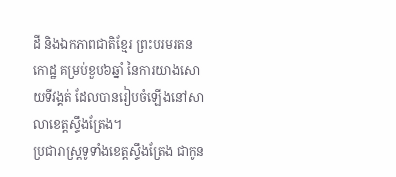ដី និងឯកភាពជាតិខ្មែរ ព្រះបរមរតនកោដ្ឋ គម្រប់ខួប៦ឆ្នាំ នៃការយាងសោយទីវង្គត់ ដែលបានរៀបចំឡើងនៅសាលាខេត្តស្ទឹងត្រែង។
ប្រជារាស្រ្តទូទាំងខេត្តស្ទឹងត្រែង ជាកូន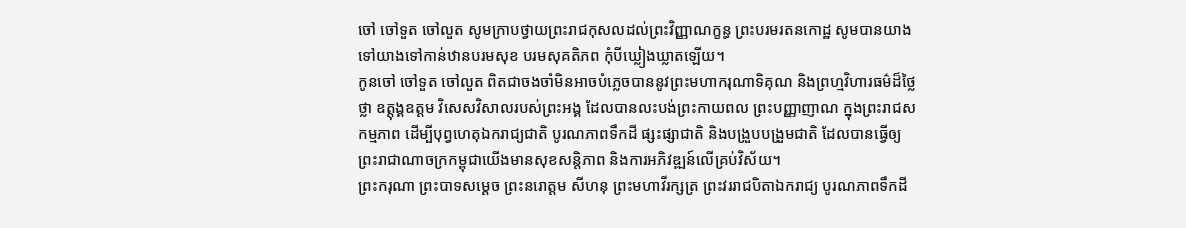ចៅ ចៅទួត ចៅលួត សូមក្រាបថ្វាយព្រះរាជកុសលដល់ព្រះវិញ្ញាណក្ខន្ធ ព្រះបរមរតនកោដ្ឋ សូមបានយាងទៅយាងទៅកាន់ឋានបរមសុខ បរមសុគតិភព កុំបីឃ្លៀងឃ្លាតឡើយ។
កូនចៅ ចៅទួត ចៅលួត ពិតជាចងចាំមិនអាចបំភ្លេចបាននូវព្រះមហាករុណាទិគុណ និងព្រហ្មវិហារធម៌ដ៏ថ្លៃថ្លា ឧត្តុង្គឧត្តម វិសេសវិសាលរបស់ព្រះអង្គ ដែលបានលះបង់ព្រះកាយពល ព្រះបញ្ញាញាណ ក្នុងព្រះរាជសកម្មភាព ដើម្បីបុព្វហេតុឯករាជ្យជាតិ បូរណភាពទឹកដី ផ្សះផ្សាជាតិ និងបង្រួបបង្រួមជាតិ ដែលបានធ្វើឲ្យព្រះរាជាណាចក្រកម្ពុជាយើងមានសុខសន្តិភាព និងការអភិវឌ្ឍន៍លើគ្រប់វិស័យ។
ព្រះករុណា ព្រះបាទសម្តេច ព្រះនរោត្តម សីហនុ ព្រះមហាវីរក្សត្រ ព្រះវររាជបិតាឯករាជ្យ បូរណភាពទឹកដី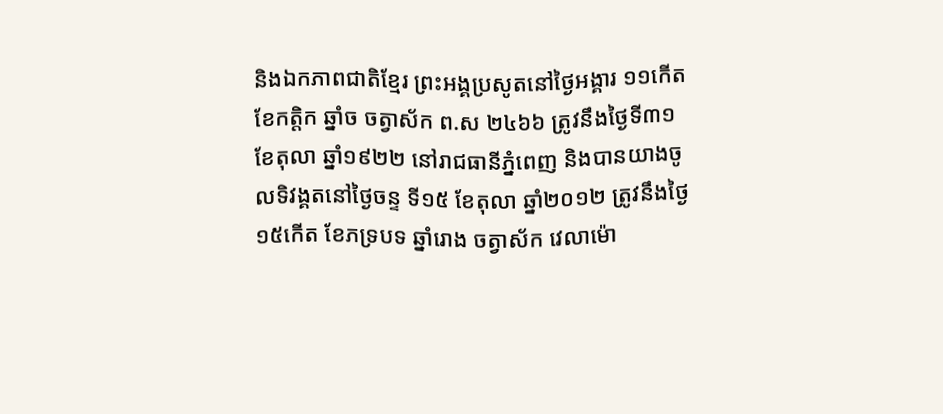និងឯកភាពជាតិខ្មែរ ព្រះអង្គប្រសូតនៅថ្ងៃអង្គារ ១១កើត ខែកត្ដិក ឆ្នាំច ចត្វាស័ក ព.ស ២៤៦៦ ត្រូវនឹងថ្ងៃទី៣១ ខែតុលា ឆ្នាំ១៩២២ នៅរាជធានីភ្នំពេញ និងបានយាងចូលទិវង្គតនៅថ្ងៃចន្ទ ទី១៥ ខែតុលា ឆ្នាំ២០១២ ត្រូវនឹងថ្ងៃ១៥កើត ខែភទ្របទ ឆ្នាំរោង ចត្វាស័ក វេលាម៉ោ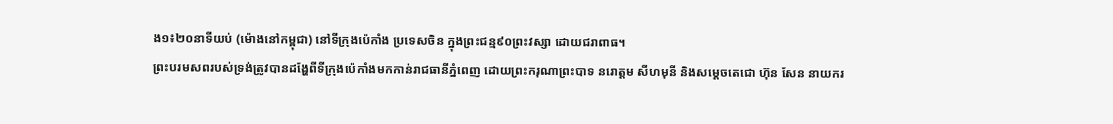ង១៖២០នាទីយប់ (ម៉ោងនៅកម្ពុជា) នៅទីក្រុងប៉េកាំង ប្រទេសចិន ក្នុងព្រះជន្ម៩០ព្រះវស្សា ដោយជរាពាធ។
ព្រះបរមសពរបស់ទ្រង់ត្រូវបានដង្ហែពីទីក្រុងប៉េកាំងមកកាន់រាជធានីភ្នំពេញ ដោយព្រះករុណាព្រះបាទ នរោត្តម សីហមុនី និងសម្ដេចតេជោ ហ៊ុន សែន នាយករ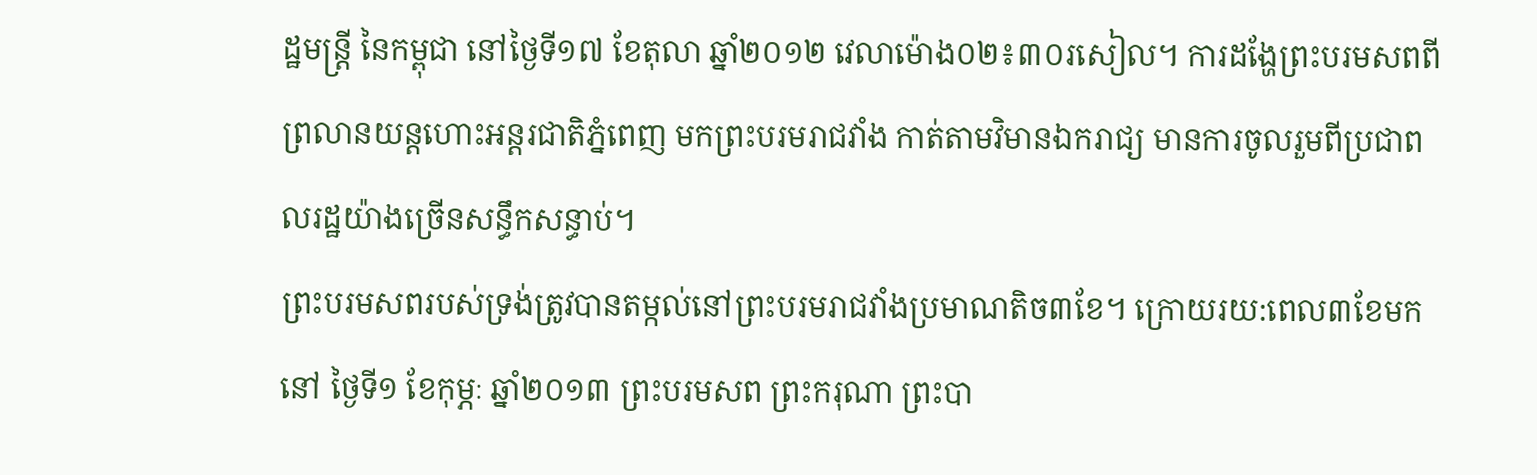ដ្ឋមន្ត្រី នៃកម្ពុជា នៅថ្ងៃទី១៧ ខែតុលា ឆ្នាំ២០១២ វេលាម៉ោង០២៖៣០រសៀល។ ការដង្ហែព្រះបរមសពពីព្រលានយន្តហោះអន្តរជាតិភ្នំពេញ មកព្រះបរមរាជវាំង កាត់តាមវិមានឯករាជ្យ មានការចូលរួមពីប្រជាពលរដ្ឋយ៉ាងច្រើនសន្ធឹកសន្ធាប់។
ព្រះបរមសពរបស់ទ្រង់ត្រូវបានតម្កល់នៅព្រះបរមរាជវាំងប្រមាណតិច៣ខែ។ ក្រោយរយ:ពេល៣ខែមកនៅ ថ្ងៃទី១ ខែកុម្ភៈ ឆ្នាំ២០១៣ ព្រះបរមសព ព្រះករុណា ព្រះបា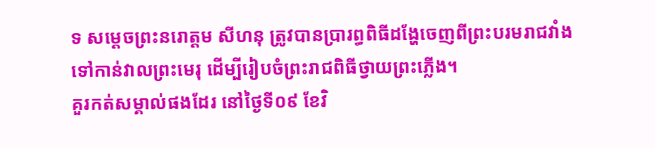ទ សម្តេចព្រះនរោត្តម សីហនុ ត្រូវបានប្រារព្ធពិធីដង្ហែចេញពីព្រះបរមរាជវាំង ទៅកាន់វាលព្រះមេរុ ដើម្បីរៀបចំព្រះរាជពិធីថ្វាយព្រះភ្លើង។
គួរកត់សម្គាល់ផងដែរ នៅថ្ងៃទី០៩ ខែវិ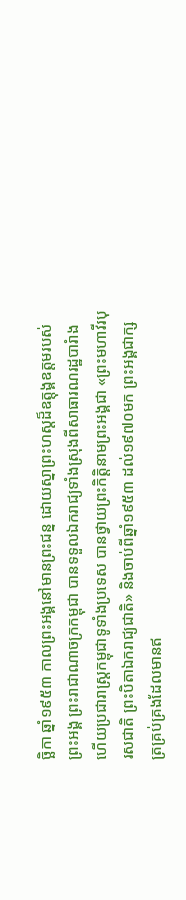ច្ឆិកា ឆ្នាំ១៩៥៣ កាលព្រះអង្គនៅមានព្រះជន្ន ដោយស្នាព្រះហស្ដដ៏ឧត្តុង្គឧត្តមរបស់ព្រះអង្គ ព្រះរាជាណាចក្រកម្ពុជា បានទទួលឯករាជ្យទាំងស្រុងពីសាធារណរដ្ឋបារំាង ហើយប្រជារាស្ត្រកម្ពុជាទូទាំងប្រទេស បានថ្វាយព្រះកិត្តិនាមព្រះអង្គជា «ព្រះមហាវីរបុរសជាតិ ព្រះបិតាឯករាជ្យជាតិ» និងចាប់ពីឆ្នាំ១៩៥៣ ដល់១៩៧០មក ព្រះអង្គជាក្សត្រគ្រប់គ្រងដែលមានឥ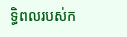ទ្ធិពលរបស់ក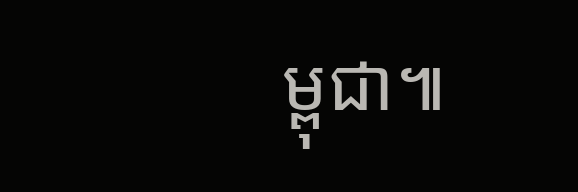ម្ពុជា៕